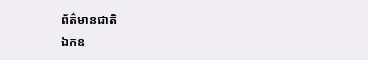ព័ត៌មានជាតិ
ឯកឧ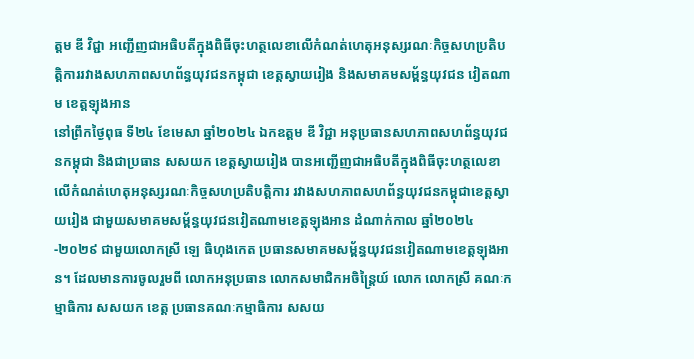ត្តម ឌី វិជ្ជា អញ្ជើញជាអធិបតីក្នុងពិធីចុះហត្ថលេខាលើកំណត់ហេតុអនុស្សរណៈកិច្ចសហប្រតិបត្តិការរវាងសហភាពសហព័ន្ធយុវជនកម្ពុជា ខេត្តស្វាយរៀង និងសមាគមសម្ព័ន្ធយុវជន វៀតណាម ខេត្តឡុងអាន
នៅព្រឹកថ្ងៃពុធ ទី២៤ ខែមេសា ឆ្នាំ២០២៤ ឯកឧត្តម ឌី វិជ្ជា អនុប្រធានសហភាពសហព័ន្ធយុវជនកម្ពុជា និងជាប្រធាន សសយក ខេត្តស្វាយរៀង បានអញ្ជើញជាអធិបតីក្នុងពិធីចុះហត្ថលេខាលើកំណត់ហេតុអនុស្សរណៈកិច្ចសហប្រតិបត្តិការ រវាងសហភាពសហព័ន្ធយុវជនកម្ពុជាខេត្តស្វាយរៀង ជាមួយសមាគមសម្ព័ន្ធយុវជនវៀតណាមខេត្តឡុងអាន ដំណាក់កាល ឆ្នាំ២០២៤-២០២៩ ជាមួយលោកស្រី ឡេ ធិហុងកេត ប្រធានសមាគមសម្ព័ន្ធយុវជនវៀតណាមខេត្តឡុងអាន។ ដែលមានការចូលរួមពី លោកអនុប្រធាន លោកសមាជិកអចិន្រ្តៃយ៍ លោក លោកស្រី គណៈកម្មាធិការ សសយក ខេត្ត ប្រធានគណៈកម្មាធិការ សសយ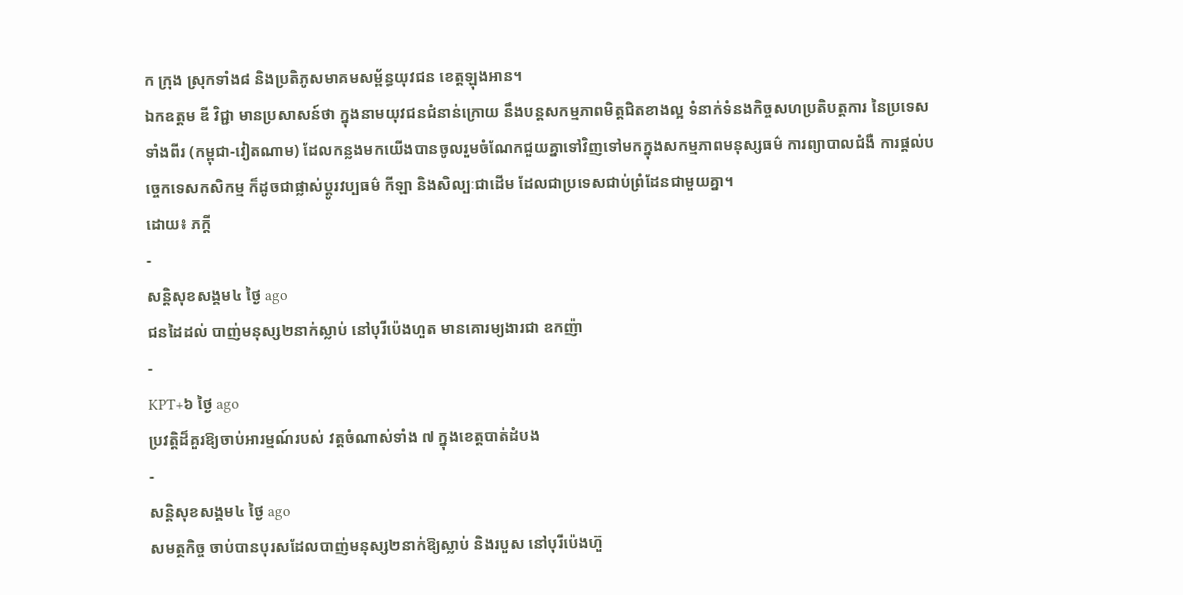ក ក្រុង ស្រុកទាំង៨ និងប្រតិភូសមាគមសម្ព័ន្ធយុវជន ខេត្តឡុងអាន។
ឯកឧត្តម ឌី វិជ្ជា មានប្រសាសន៍ថា ក្នុងនាមយុវជនជំនាន់ក្រោយ នឹងបន្តសកម្មភាពមិត្តជិតខាងល្អ ទំនាក់ទំនងកិច្ចសហប្រតិបត្តការ នៃប្រទេសទាំងពីរ (កម្ពុជា-វៀតណាម) ដែលកន្លងមកយើងបានចូលរួមចំណែកជួយគ្នាទៅវិញទៅមកក្នុងសកម្មភាពមនុស្សធម៌ ការព្យាបាលជំងឺ ការផ្ដល់បច្ចេកទេសកសិកម្ម ក៏ដូចជាផ្លាស់ប្តូរវប្បធម៌ កីឡា និងសិល្បៈជាដើម ដែលជាប្រទេសជាប់ព្រំដែនជាមួយគ្នា។
ដោយ៖ ភក្ដី
-
សន្តិសុខសង្គម៤ ថ្ងៃ ago
ជនដៃដល់ បាញ់មនុស្ស២នាក់ស្លាប់ នៅបុរីប៉េងហួត មានគោរម្យងារជា ឧកញ៉ា
-
KPT+៦ ថ្ងៃ ago
ប្រវត្តិដ៏គួរឱ្យចាប់អារម្មណ៍របស់ វត្តចំណាស់ទាំង ៧ ក្នុងខេត្តបាត់ដំបង
-
សន្តិសុខសង្គម៤ ថ្ងៃ ago
សមត្ថកិច្ច ចាប់បានបុរសដែលបាញ់មនុស្ស២នាក់ឱ្យស្លាប់ និងរបួស នៅបុរីប៉េងហ៊ួ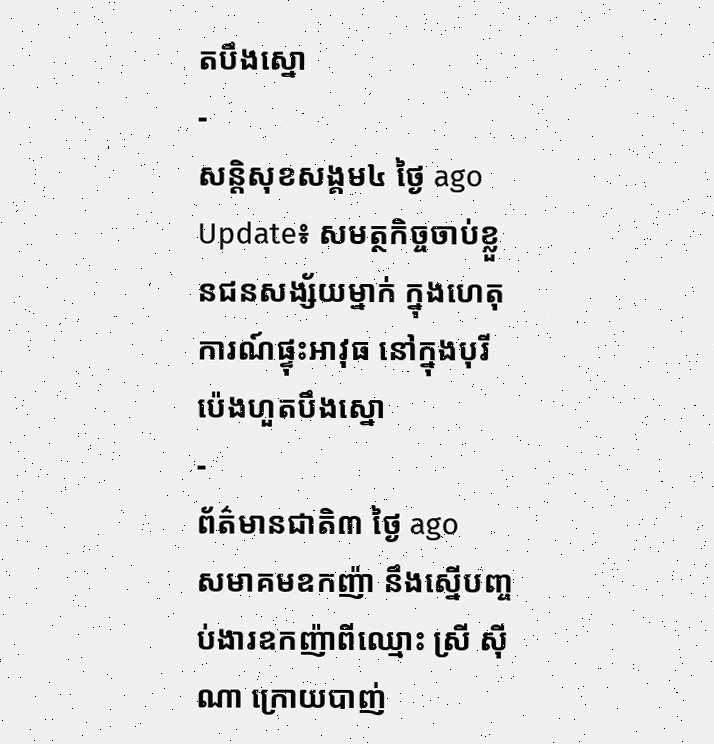តបឹងស្នោ
-
សន្តិសុខសង្គម៤ ថ្ងៃ ago
Update៖ សមត្ថកិច្ចចាប់ខ្លួនជនសង្ស័យម្នាក់ ក្នុងហេតុការណ៍ផ្ទុះអាវុធ នៅក្នុងបុរីប៉េងហួតបឹងស្នោ
-
ព័ត៌មានជាតិ៣ ថ្ងៃ ago
សមាគមឧកញ៉ា នឹងស្នើបញ្ចប់ងារឧកញ៉ាពីឈ្មោះ ស្រី ស៊ីណា ក្រោយបាញ់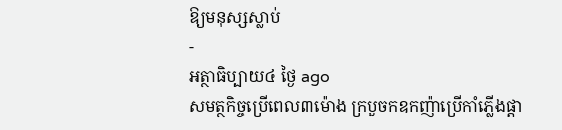ឱ្យមនុស្សស្លាប់
-
អត្ថាធិប្បាយ៤ ថ្ងៃ ago
សមត្ថកិច្ចប្រើពេល៣ម៉ោង ក្របួចកឧកញ៉ាប្រើកាំភ្លើងផ្ដា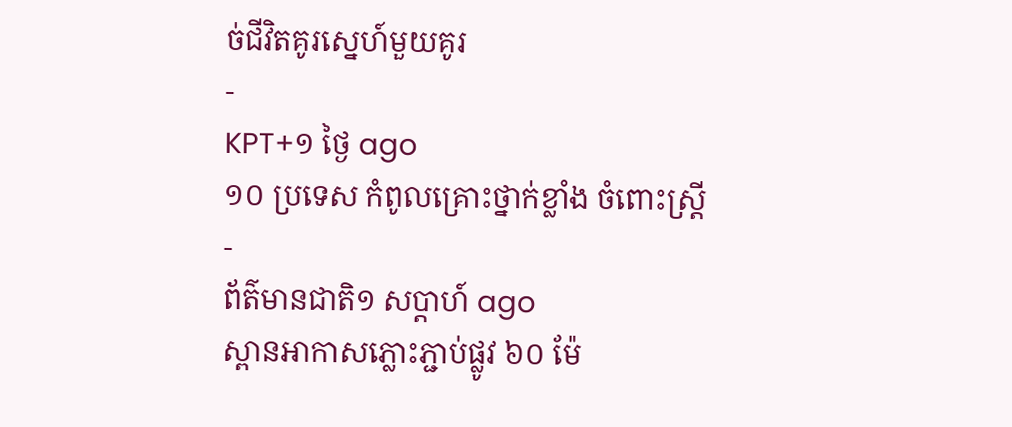ច់ជីវិតគូរស្នេហ៍មួយគូរ
-
KPT+១ ថ្ងៃ ago
១០ ប្រទេស កំពូលគ្រោះថ្នាក់ខ្លាំង ចំពោះស្រ្តី
-
ព័ត៌មានជាតិ១ សប្តាហ៍ ago
ស្ពានអាកាសភ្លោះភ្ជាប់ផ្លូវ ៦០ ម៉ែ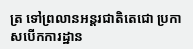ត្រ ទៅព្រលានអន្តរជាតិតេជោ ប្រកាសបើកការដ្ឋាន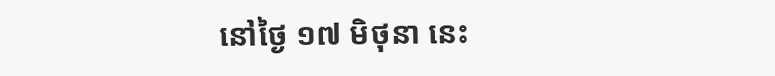នៅថ្ងៃ ១៧ មិថុនា នេះ